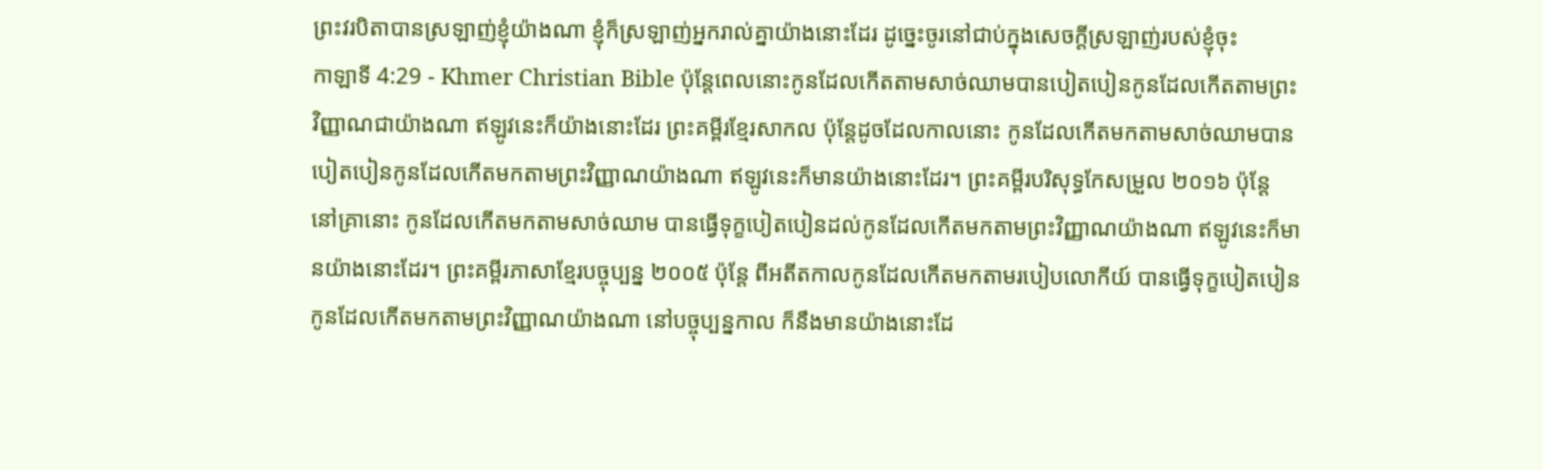ព្រះវរបិតាបានស្រឡាញ់ខ្ញុំយ៉ាងណា ខ្ញុំក៏ស្រឡាញ់អ្នករាល់គ្នាយ៉ាងនោះដែរ ដូច្នេះចូរនៅជាប់ក្នុងសេចក្ដីស្រឡាញ់របស់ខ្ញុំចុះ
កាឡាទី 4:29 - Khmer Christian Bible ប៉ុន្តែពេលនោះកូនដែលកើតតាមសាច់ឈាមបានបៀតបៀនកូនដែលកើតតាមព្រះវិញ្ញាណជាយ៉ាងណា ឥឡូវនេះក៏យ៉ាងនោះដែរ ព្រះគម្ពីរខ្មែរសាកល ប៉ុន្តែដូចដែលកាលនោះ កូនដែលកើតមកតាមសាច់ឈាមបានបៀតបៀនកូនដែលកើតមកតាមព្រះវិញ្ញាណយ៉ាងណា ឥឡូវនេះក៏មានយ៉ាងនោះដែរ។ ព្រះគម្ពីរបរិសុទ្ធកែសម្រួល ២០១៦ ប៉ុន្ដែ នៅគ្រានោះ កូនដែលកើតមកតាមសាច់ឈាម បានធ្វើទុក្ខបៀតបៀនដល់កូនដែលកើតមកតាមព្រះវិញ្ញាណយ៉ាងណា ឥឡូវនេះក៏មានយ៉ាងនោះដែរ។ ព្រះគម្ពីរភាសាខ្មែរបច្ចុប្បន្ន ២០០៥ ប៉ុន្តែ ពីអតីតកាលកូនដែលកើតមកតាមរបៀបលោកីយ៍ បានធ្វើទុក្ខបៀតបៀនកូនដែលកើតមកតាមព្រះវិញ្ញាណយ៉ាងណា នៅបច្ចុប្បន្នកាល ក៏នឹងមានយ៉ាងនោះដែ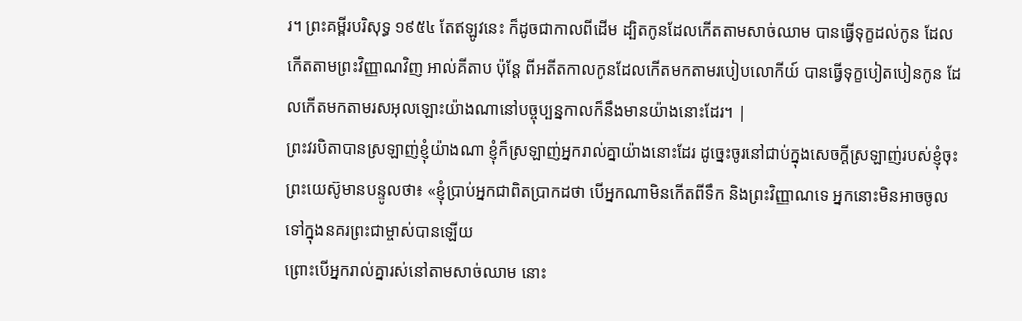រ។ ព្រះគម្ពីរបរិសុទ្ធ ១៩៥៤ តែឥឡូវនេះ ក៏ដូចជាកាលពីដើម ដ្បិតកូនដែលកើតតាមសាច់ឈាម បានធ្វើទុក្ខដល់កូន ដែលកើតតាមព្រះវិញ្ញាណវិញ អាល់គីតាប ប៉ុន្ដែ ពីអតីតកាលកូនដែលកើតមកតាមរបៀបលោកីយ៍ បានធ្វើទុក្ខបៀតបៀនកូន ដែលកើតមកតាមរសអុលឡោះយ៉ាងណានៅបច្ចុប្បន្នកាលក៏នឹងមានយ៉ាងនោះដែរ។ |
ព្រះវរបិតាបានស្រឡាញ់ខ្ញុំយ៉ាងណា ខ្ញុំក៏ស្រឡាញ់អ្នករាល់គ្នាយ៉ាងនោះដែរ ដូច្នេះចូរនៅជាប់ក្នុងសេចក្ដីស្រឡាញ់របស់ខ្ញុំចុះ
ព្រះយេស៊ូមានបន្ទូលថា៖ «ខ្ញុំប្រាប់អ្នកជាពិតប្រាកដថា បើអ្នកណាមិនកើតពីទឹក និងព្រះវិញ្ញាណទេ អ្នកនោះមិនអាចចូលទៅក្នុងនគរព្រះជាម្ចាស់បានឡើយ
ព្រោះបើអ្នករាល់គ្នារស់នៅតាមសាច់ឈាម នោះ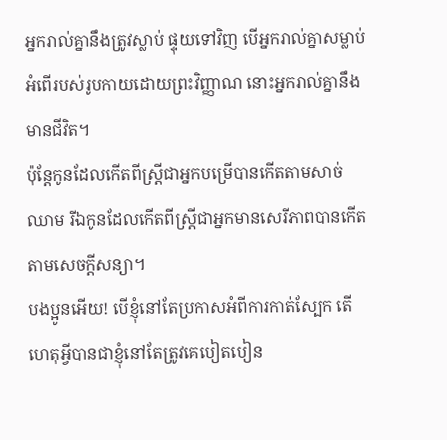អ្នករាល់គ្នានឹងត្រូវស្លាប់ ផ្ទុយទៅវិញ បើអ្នករាល់គ្នាសម្លាប់អំពើរបស់រូបកាយដោយព្រះវិញ្ញាណ នោះអ្នករាល់គ្នានឹងមានជីវិត។
ប៉ុន្ដែកូនដែលកើតពីស្ត្រីជាអ្នកបម្រើបានកើតតាមសាច់ឈាម រីឯកូនដែលកើតពីស្ត្រីជាអ្នកមានសេរីភាពបានកើតតាមសេចក្ដីសន្យា។
បងប្អូនអើយ! បើខ្ញុំនៅតែប្រកាសអំពីការកាត់ស្បែក តើហេតុអ្វីបានជាខ្ញុំនៅតែត្រូវគេបៀតបៀន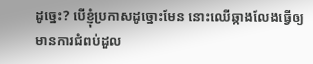ដូច្នេះ? បើខ្ញុំប្រកាសដូច្នោះមែន នោះឈើឆ្កាងលែងធ្វើឲ្យមានការជំពប់ដួល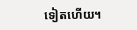ទៀតហើយ។